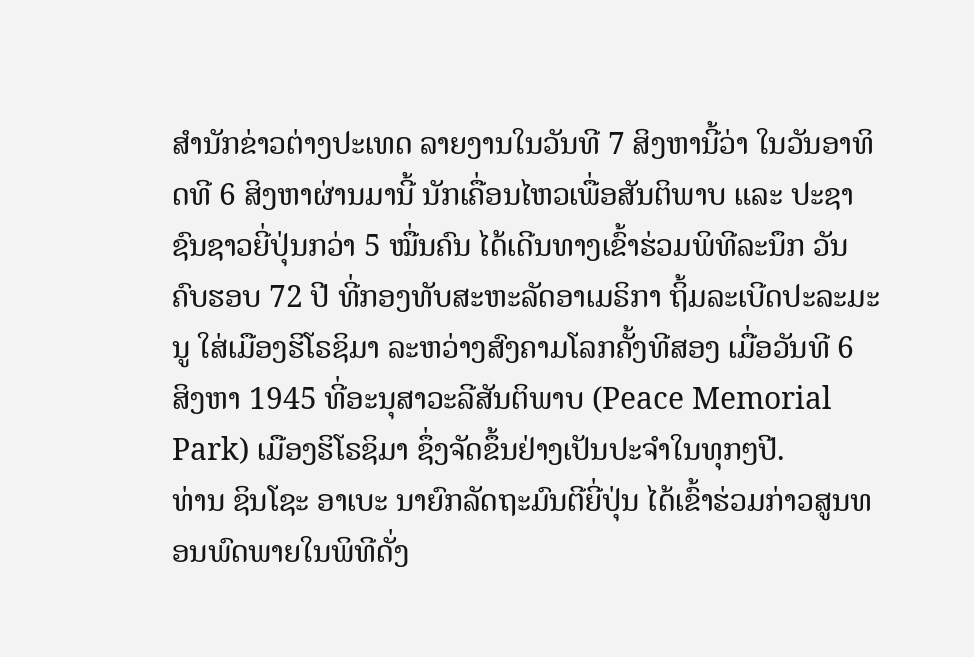ສຳນັກຂ່າວຕ່າງປະເທດ ລາຍງານໃນວັນທີ 7 ສິງຫານີ້ວ່າ ໃນວັນອາທິດທີ 6 ສິງຫາຜ່ານມານີ້ ນັກເຄື່ອນໄຫວເພື່ອສັນຕິພາບ ແລະ ປະຊາຊົນຊາວຍີ່ປຸ່ນກວ່າ 5 ໝື່ນຄົນ ໄດ້ເດີນທາງເຂົ້າຮ່ວມພິທີລະນຶກ ວັນຄົບຮອບ 72 ປີ ທີ່ກອງທັບສະຫະລັດອາເມຣິກາ ຖິ້ມລະເບີດປະລະມະນູ ໃສ່ເມືອງຮິໂຣຊິມາ ລະຫວ່າງສົງຄາມໂລກຄັ້ງທີສອງ ເມື່ອວັນທີ 6 ສິງຫາ 1945 ທີ່ອະນຸສາວະລີສັນຕິພາບ (Peace Memorial Park) ເມືອງຮິໂຣຊິມາ ຊຶ່ງຈັດຂຶ້ນຢ່າງເປັນປະຈຳໃນທຸກໆປີ.
ທ່ານ ຊິນໂຊະ ອາເບະ ນາຍົກລັດຖະມົນຕີຍີ່ປຸ່ນ ໄດ້ເຂົ້າຮ່ວມກ່າວສູນທອນພົດພາຍໃນພິທີດັ່ງ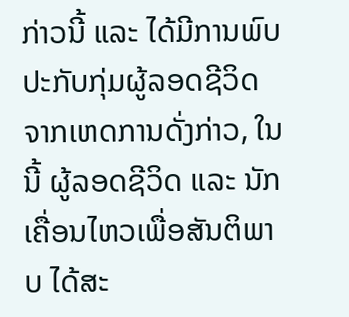ກ່າວນີ້ ແລະ ໄດ້ມີການພົບປະກັບກຸ່ມຜູ້ລອດຊີວິດຈາກເຫດການດັ່ງກ່າວ, ໃນນີ້ ຜູ້ລອດຊີວິດ ແລະ ນັກເຄື່ອນໄຫວເພື່ອສັນຕິພາບ ໄດ້ສະ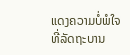ແດງຄວາມບໍ່ພໍໃຈ ທີ່ລັດຖະບານ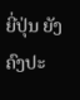ຍີ່ປຸ່ນ ຍັງຄົງປະ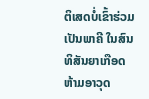ຕິເສດບໍ່ເຂົ້າຮ່ວມເປັນພາຄີ ໃນສົນທິສັນຍາເກືອດຫ້າມອາວຸດ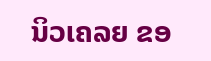ນິວເຄລຍ ຂອ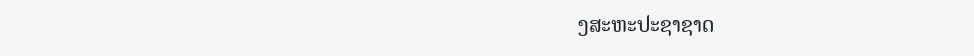ງສະຫະປະຊາຊາດ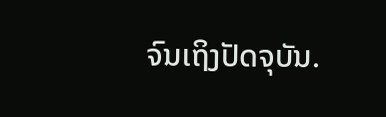ຈົນເຖິງປັດຈຸບັນ.